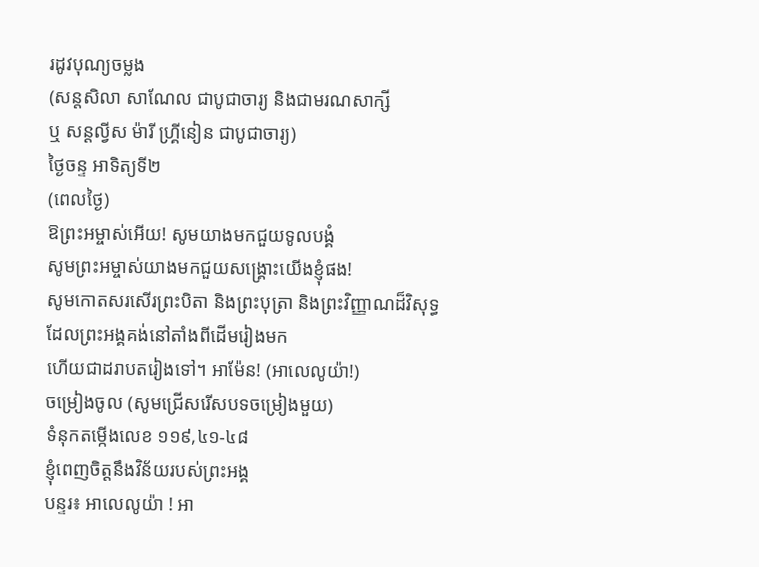រដូវបុណ្យចម្លង
(សន្តសិលា សាណែល ជាបូជាចារ្យ និងជាមរណសាក្សី
ឬ សន្តល្វីស ម៉ារី ហ្រ្គីនៀន ជាបូជាចារ្យ)
ថ្ងៃចន្ទ អាទិត្យទី២
(ពេលថ្ងៃ)
ឱព្រះអម្ចាស់អើយ! សូមយាងមកជួយទូលបង្គំ
សូមព្រះអម្ចាស់យាងមកជួយសង្គ្រោះយើងខ្ញុំផង!
សូមកោតសរសើរព្រះបិតា និងព្រះបុត្រា និងព្រះវិញ្ញាណដ៏វិសុទ្ធ
ដែលព្រះអង្គគង់នៅតាំងពីដើមរៀងមក
ហើយជាដរាបតរៀងទៅ។ អាម៉ែន! (អាលេលូយ៉ា!)
ចម្រៀងចូល (សូមជ្រើសរើសបទចម្រៀងមួយ)
ទំនុកតម្កើងលេខ ១១៩,៤១-៤៨
ខ្ញុំពេញចិត្តនឹងវិន័យរបស់ព្រះអង្គ
បន្ទរ៖ អាលេលូយ៉ា ! អា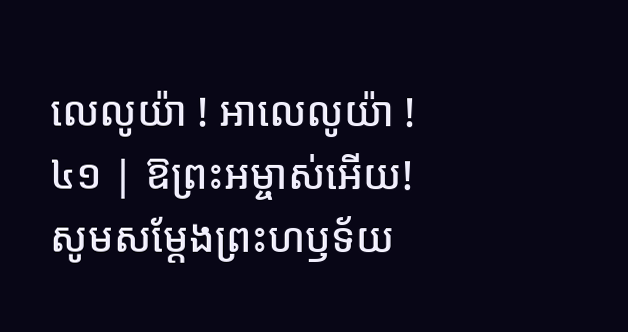លេលូយ៉ា ! អាលេលូយ៉ា !
៤១ | ឱព្រះអម្ចាស់អើយ! សូមសម្តែងព្រះហឫទ័យ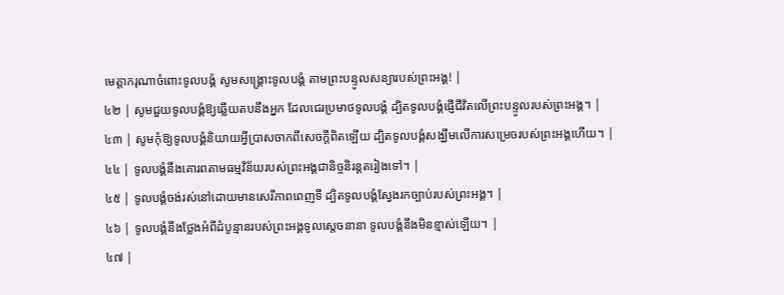មេត្តាករុណាចំពោះទូលបង្គំ សូមសង្គ្រោះទូលបង្គំ តាមព្រះបន្ទូលសន្យារបស់ព្រះអង្គ! |
៤២ | សូមជួយទូលបង្គំឱ្យឆ្លើយតបនឹងអ្នក ដែលជេរប្រមាថទូលបង្គំ ដ្បិតទូលបង្គំផ្ញើជីវិតលើព្រះបន្ទូលរបស់ព្រះអង្គ។ |
៤៣ | សូមកុំឱ្យទូលបង្គំនិយាយអ្វីប្រាសចាកពីសេចក្តីពិតឡើយ ដ្បិតទូលបង្គំសង្ឃឹមលើការសម្រេចរបស់ព្រះអង្គហើយ។ |
៤៤ | ទូលបង្គំនឹងគោរពតាមធម្មវិន័យរបស់ព្រះអង្គជានិច្ចនិរន្តតរៀងទៅ។ |
៤៥ | ទូលបង្គំចង់រស់នៅដោយមានសេរីភាពពេញទី ដ្បិតទូលបង្គំស្វែងរកច្បាប់របស់ព្រះអង្គ។ |
៤៦ | ទូលបង្គំនឹងថ្លែងអំពីដំបូន្មានរបស់ព្រះអង្គទូលស្តេចនានា ទូលបង្គំនឹងមិនខ្មាស់ឡើយ។ |
៤៧ |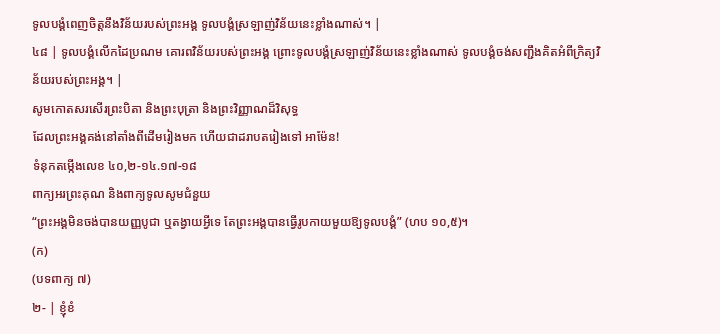ទូលបង្គំពេញចិត្តនឹងវិន័យរបស់ព្រះអង្គ ទូលបង្គំស្រឡាញ់វិន័យនេះខ្លាំងណាស់។ |
៤៨ | ទូលបង្គំលើកដៃប្រណម គោរពវិន័យរបស់ព្រះអង្គ ព្រោះទូលបង្គំស្រឡាញ់វិន័យនេះខ្លាំងណាស់ ទូលបង្គំចង់សញ្ជឹងគិតអំពីក្រិត្យវិន័យរបស់ព្រះអង្គ។ |
សូមកោតសរសើរព្រះបិតា និងព្រះបុត្រា និងព្រះវិញ្ញាណដ៏វិសុទ្ធ
ដែលព្រះអង្គគង់នៅតាំងពីដើមរៀងមក ហើយជាដរាបតរៀងទៅ អាម៉ែន!
ទំនុកតម្កើងលេខ ៤០,២-១៤.១៧-១៨
ពាក្យអរព្រះគុណ និងពាក្យទូលសូមជំនួយ
“ព្រះអង្គមិនចង់បានយញ្ញបូជា ឬតង្វាយអ្វីទេ តែព្រះអង្គបានធ្វើរូបកាយមួយឱ្យទូលបង្គំ” (ហប ១០,៥)។
(ក)
(បទពាក្យ ៧)
២- | ខ្ញុំខំ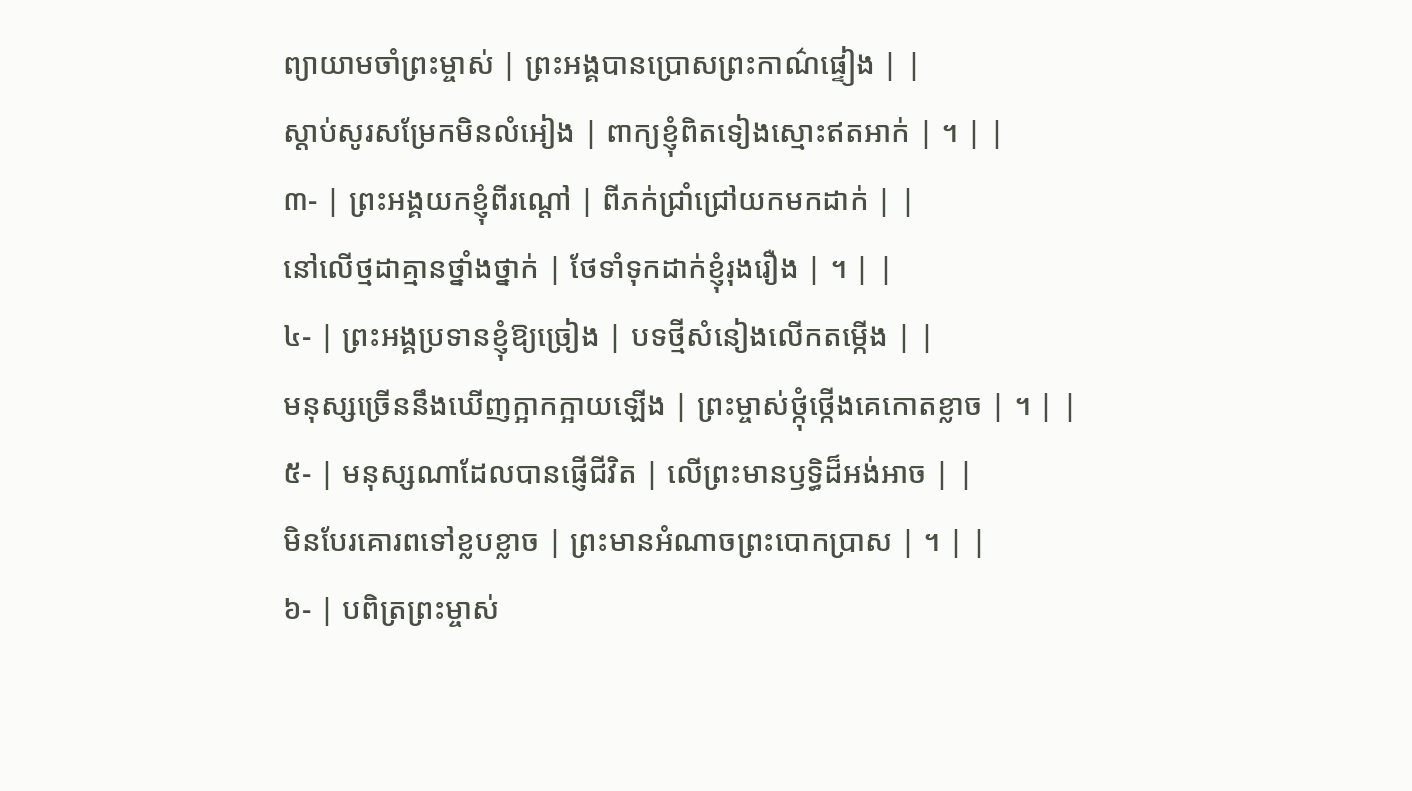ព្យាយាមចាំព្រះម្ចាស់ | ព្រះអង្គបានប្រោសព្រះកាណ៌ផ្ទៀង | |
ស្តាប់សូរសម្រែកមិនលំអៀង | ពាក្យខ្ញុំពិតទៀងស្មោះឥតអាក់ | ។ | |
៣- | ព្រះអង្គយកខ្ញុំពីរណ្តៅ | ពីភក់ជ្រាំជ្រៅយកមកដាក់ | |
នៅលើថ្មដាគ្មានថ្នាំងថ្នាក់ | ថែទាំទុកដាក់ខ្ញុំរុងរឿង | ។ | |
៤- | ព្រះអង្គប្រទានខ្ញុំឱ្យច្រៀង | បទថ្មីសំនៀងលើកតម្កើង | |
មនុស្សច្រើននឹងឃើញក្អាកក្អាយឡើង | ព្រះម្ចាស់ថ្កុំថ្កើងគេកោតខ្លាច | ។ | |
៥- | មនុស្សណាដែលបានផ្ញើជីវិត | លើព្រះមានឫទ្ធិដ៏អង់អាច | |
មិនបែរគោរពទៅខ្លបខ្លាច | ព្រះមានអំណាចព្រះបោកប្រាស | ។ | |
៦- | បពិត្រព្រះម្ចាស់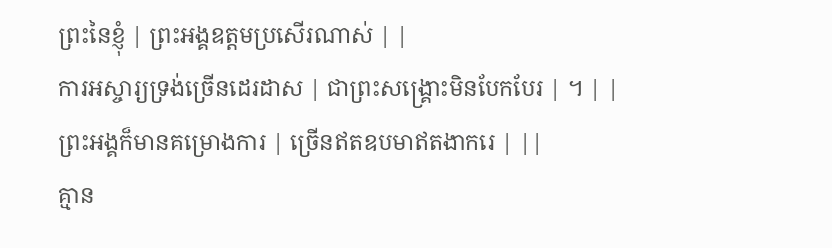ព្រះនៃខ្ញុំ | ព្រះអង្គឧត្តមប្រសើរណាស់ | |
ការអស្ចារ្យទ្រង់ច្រើនដេរដាស | ជាព្រះសង្គ្រោះមិនបែកបែរ | ។ | |
ព្រះអង្គក៏មានគម្រោងការ | ច្រើនឥតឧបមាឥតងាករេ | ||
គ្មាន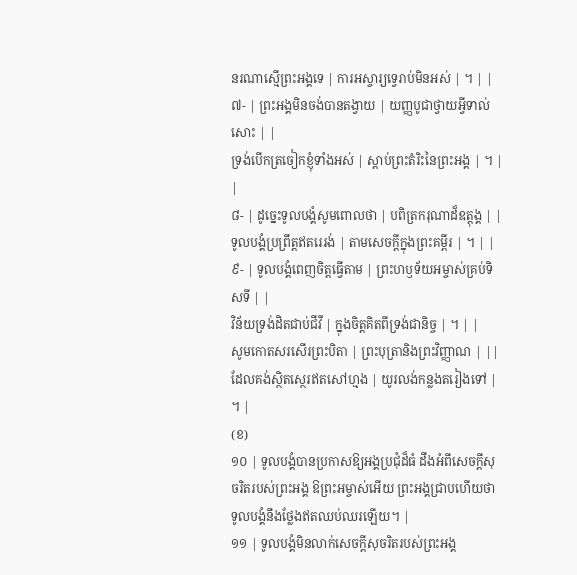នរណាស្មើព្រះអង្គទេ | ការអស្ចារ្យទ្វេរាប់មិនអស់ | ។ | |
៧- | ព្រះអង្គមិនចង់បានតង្វាយ | យញ្ញបូជាថ្វាយអ្វីទាល់សោះ | |
ទ្រង់បើកត្រចៀកខ្ញុំទាំងអស់ | ស្តាប់ព្រះតំរិះនៃព្រះអង្គ | ។ | |
៨- | ដូច្នេះទូលបង្គំសូមពោលថា | បពិត្រករុណាដ៏ឧត្តុង្គ | |
ទូលបង្គំប្រព្រឹត្តឥតរេរង់ | តាមសេចក្តីក្នុងព្រះគម្ពីរ | ។ | |
៩- | ទូលបង្គំពេញចិត្តធ្វើតាម | ព្រះហឫទ័យអម្ចាស់គ្រប់ទិសទី | |
វិន័យទ្រង់ដិតជាប់ជីវី | ក្នុងចិត្តគិតពីទ្រង់ជានិច្ច | ។ | |
សូមកោតសរសើរព្រះបិតា | ព្រះបុត្រានិងព្រះវិញ្ញាណ | ||
ដែលគង់ស្ថិតស្ថេរឥតសៅហ្មង | យូរលង់កន្លងតរៀងទៅ | ។ |
(ខ)
១០ | ទូលបង្គំបានប្រកាសឱ្យអង្គប្រជុំដ៏ធំ ដឹងអំពីសេចក្ដីសុចរិតរបស់ព្រះអង្គ ឱព្រះអម្ចាស់អើយ ព្រះអង្គជ្រាបហើយថា ទូលបង្គំនឹងថ្លែងឥតឈប់ឈរឡើយ។ |
១១ | ទូលបង្គំមិនលាក់សេចក្ដីសុចរិតរបស់ព្រះអង្គ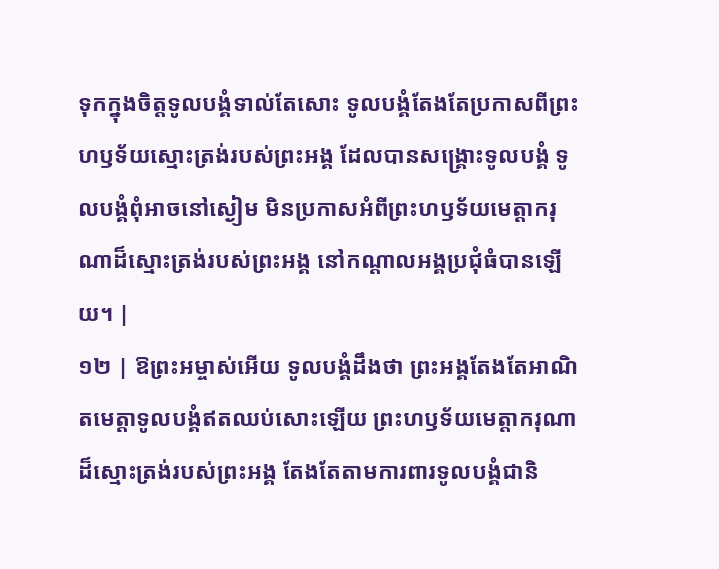ទុកក្នុងចិត្តទូលបង្គំទាល់តែសោះ ទូលបង្គំតែងតែប្រកាសពីព្រះហឫទ័យស្មោះត្រង់របស់ព្រះអង្គ ដែលបានសង្គ្រោះទូលបង្គំ ទូលបង្គំពុំអាចនៅស្ងៀម មិនប្រកាសអំពីព្រះហឫទ័យមេត្តាករុណាដ៏ស្មោះត្រង់របស់ព្រះអង្គ នៅកណ្ដាលអង្គប្រជុំធំបានឡើយ។ |
១២ | ឱព្រះអម្ចាស់អើយ ទូលបង្គំដឹងថា ព្រះអង្គតែងតែអាណិតមេត្តាទូលបង្គំឥតឈប់សោះឡើយ ព្រះហឫទ័យមេត្តាករុណាដ៏ស្មោះត្រង់របស់ព្រះអង្គ តែងតែតាមការពារទូលបង្គំជានិ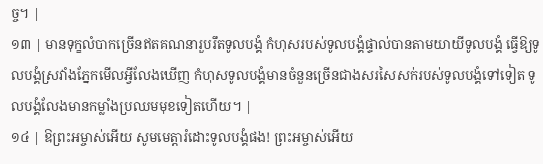ច្ច។ |
១៣ | មានទុក្ខលំបាកច្រើនឥតគណនារួបរឹតទូលបង្គំ កំហុសរបស់ទូលបង្គំផ្ទាល់បានតាមយាយីទូលបង្គំ ធ្វើឱ្យទូលបង្គំស្រវាំងភ្នែកមើលអ្វីលែងឃើញ កំហុសទូលបង្គំមានចំនួនច្រើនជាងសរសៃសក់របស់ទូលបង្គំទៅទៀត ទូលបង្គំលែងមានកម្លាំងប្រឈមមុខទៀតហើយ។ |
១៤ | ឱព្រះអម្ចាស់អើយ សូមមេត្តារំដោះទូលបង្គំផង! ព្រះអម្ចាស់អើយ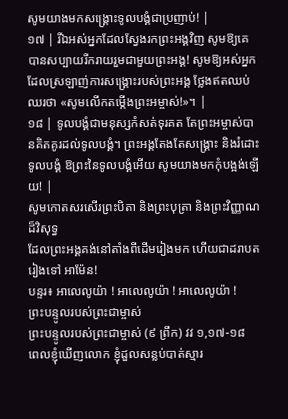សូមយាងមកសង្គ្រោះទូលបង្គំជាប្រញាប់! |
១៧ | រីឯអស់អ្នកដែលស្វែងរកព្រះអង្គវិញ សូមឱ្យគេបានសប្បាយរីករាយរួមជាមួយព្រះអង្គ! សូមឱ្យអស់អ្នកដែលស្រឡាញ់ការសង្គ្រោះរបស់ព្រះអង្គ ថ្លែងឥតឈប់ឈរថា «សូមលើកតម្កើងព្រះអម្ចាស់!»។ |
១៨ | ទូលបង្គំជាមនុស្សកំសត់ទុរគត តែព្រះអម្ចាស់បានគិតគូរដល់ទូលបង្គំ។ ព្រះអង្គតែងតែសង្គ្រោះ និងរំដោះទូលបង្គំ ឱព្រះនៃទូលបង្គំអើយ សូមយាងមកកុំបង្អង់ឡើយ! |
សូមកោតសរសើរព្រះបិតា និងព្រះបុត្រា និងព្រះវិញ្ញាណដ៏វិសុទ្ធ
ដែលព្រះអង្គគង់នៅតាំងពីដើមរៀងមក ហើយជាដរាបតរៀងទៅ អាម៉ែន!
បន្ទរ៖ អាលេលូយ៉ា ! អាលេលូយ៉ា ! អាលេលូយ៉ា !
ព្រះបន្ទូលរបស់ព្រះជាម្ចាស់
ព្រះបន្ទូលរបស់ព្រះជាម្ចាស់ (៩ ព្រឹក) វវ ១,១៧-១៨
ពេលខ្ញុំឃើញលោក ខ្ញុំដួលសន្លប់បាត់ស្មារ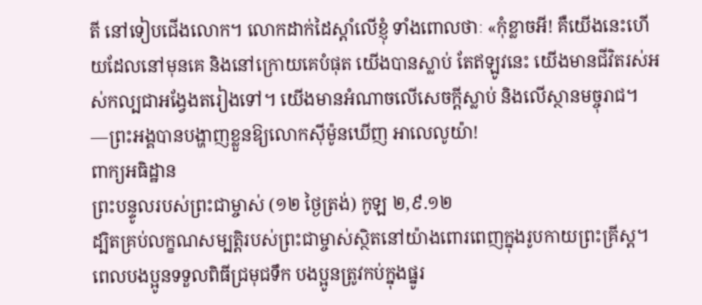តី នៅទៀបជើងលោក។ លោកដាក់ដៃស្ដាំលើខ្ញុំ ទាំងពោលថាៈ «កុំខ្លាចអី! គឺយើងនេះហើយដែលនៅមុនគេ និងនៅក្រោយគេបំផុត យើងបានស្លាប់ តែឥឡូវនេះ យើងមានជីវិតរស់អស់កល្បជាអង្វែងតរៀងទៅ។ យើងមានអំណាចលើសេចក្ដីស្លាប់ និងលើស្ថានមច្ចុរាជ។
—ព្រះអង្គបានបង្ហាញខ្លួនឱ្យលោកស៊ីម៉ូនឃើញ អាលេលូយ៉ា!
ពាក្យអធិដ្ឋាន
ព្រះបន្ទូលរបស់ព្រះជាម្ចាស់ (១២ ថ្ងៃត្រង់) កូឡ ២,៩.១២
ដ្បិតគ្រប់លក្ខណសម្បត្តិរបស់ព្រះជាម្ចាស់ស្ថិតនៅយ៉ាងពោរពេញក្នុងរូបកាយព្រះគ្រីស្ត។ ពេលបងប្អូនទទួលពិធីជ្រមុជទឹក បងប្អូនត្រូវកប់ក្នុងផ្នូរ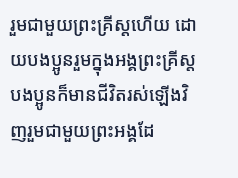រួមជាមួយព្រះគ្រីស្តហើយ ដោយបងប្អូនរួមក្នុងអង្គព្រះគ្រីស្ត បងប្អូនក៏មានជីវិតរស់ឡើងវិញរួមជាមួយព្រះអង្គដែ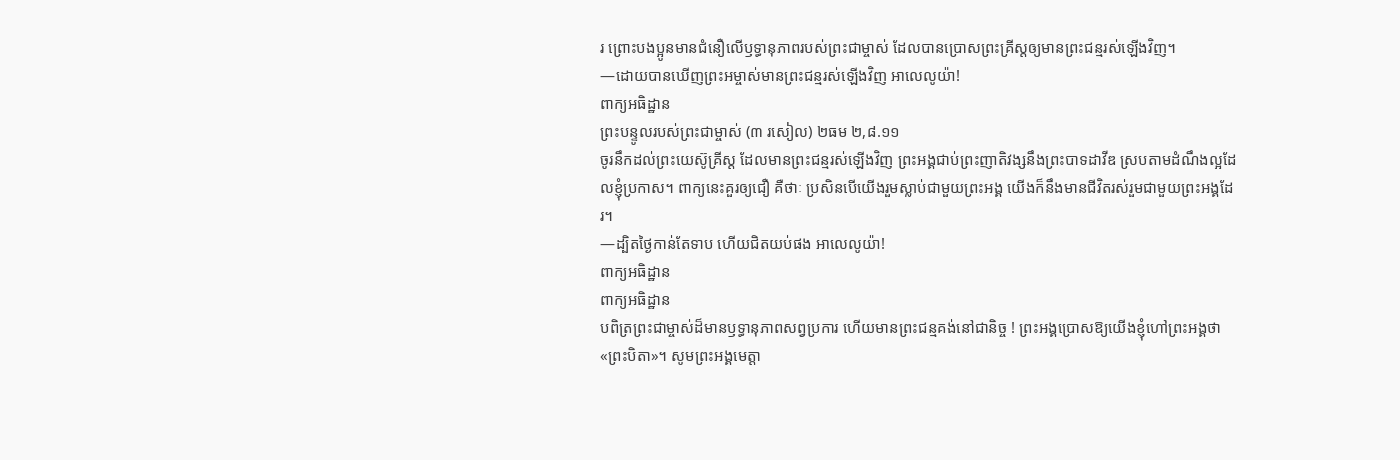រ ព្រោះបងប្អូនមានជំនឿលើឫទ្ធានុភាពរបស់ព្រះជាម្ចាស់ ដែលបានប្រោសព្រះគ្រីស្តឲ្យមានព្រះជន្មរស់ឡើងវិញ។
—ដោយបានឃើញព្រះអម្ចាស់មានព្រះជន្មរស់ឡើងវិញ អាលេលូយ៉ា!
ពាក្យអធិដ្ឋាន
ព្រះបន្ទូលរបស់ព្រះជាម្ចាស់ (៣ រសៀល) ២ធម ២,៨.១១
ចូរនឹកដល់ព្រះយេស៊ូគ្រីស្ត ដែលមានព្រះជន្មរស់ឡើងវិញ ព្រះអង្គជាប់ព្រះញាតិវង្សនឹងព្រះបាទដាវីឌ ស្របតាមដំណឹងល្អដែលខ្ញុំប្រកាស។ ពាក្យនេះគួរឲ្យជឿ គឺថាៈ ប្រសិនបើយើងរួមស្លាប់ជាមួយព្រះអង្គ យើងក៏នឹងមានជីវិតរស់រួមជាមួយព្រះអង្គដែរ។
—ដ្បិតថ្ងៃកាន់តែទាប ហើយជិតយប់ផង អាលេលូយ៉ា!
ពាក្យអធិដ្ឋាន
ពាក្យអធិដ្ឋាន
បពិត្រព្រះជាម្ចាស់ដ៏មានឫទ្ធានុភាពសព្វប្រការ ហើយមានព្រះជន្មគង់នៅជានិច្ច ! ព្រះអង្គប្រោសឱ្យយើងខ្ញុំហៅព្រះអង្គថា «ព្រះបិតា»។ សូមព្រះអង្គមេត្តា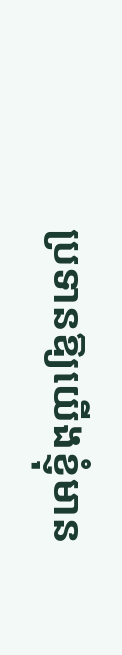ប្រទានឱ្យយើងខ្ញុំមាន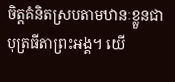ចិត្តគំនិតស្របតាមឋានៈខ្លួនជាបុត្រធីតាព្រះអង្គ។ យើ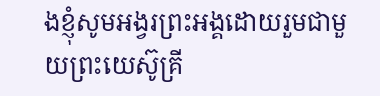ងខ្ញុំសូមអង្វរព្រះអង្គដោយរួមជាមួយព្រះយេស៊ូគ្រី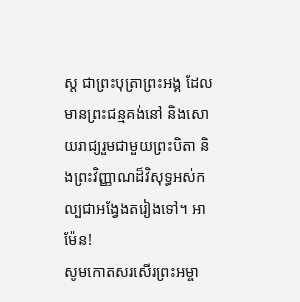ស្ត ជាព្រះបុត្រាព្រះអង្គ ដែលមានព្រះជន្មគង់នៅ និងសោយរាជ្យរួមជាមួយព្រះបិតា និងព្រះវិញ្ញាណដ៏វិសុទ្ធអស់កល្បជាអង្វែងតរៀងទៅ។ អាម៉ែន!
សូមកោតសរសើរព្រះអម្ចា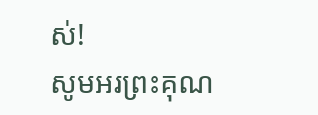ស់!
សូមអរព្រះគុណ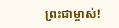ព្រះជាម្ចាស់!